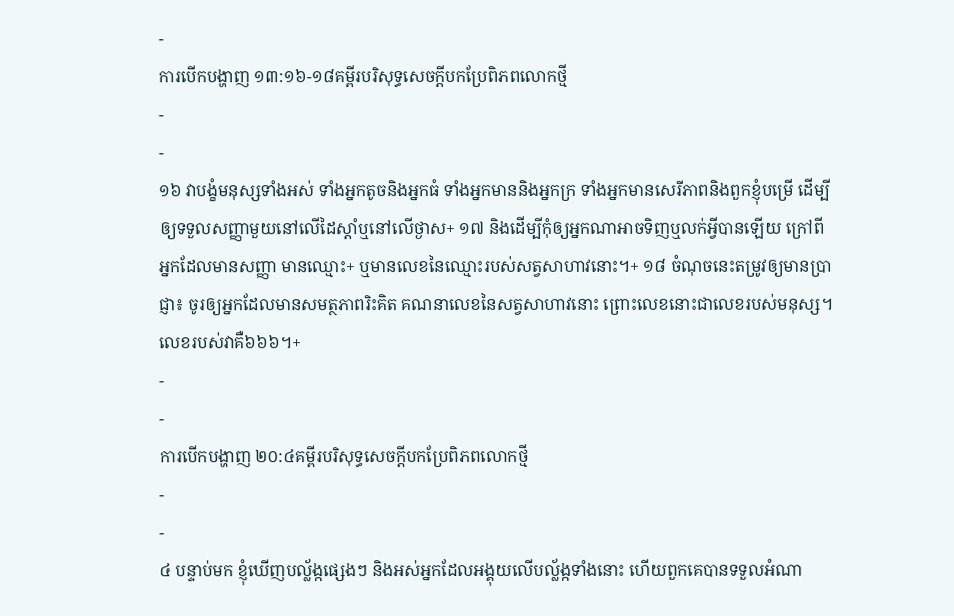-
ការបើកបង្ហាញ ១៣:១៦-១៨គម្ពីរបរិសុទ្ធសេចក្ដីបកប្រែពិភពលោកថ្មី
-
-
១៦ វាបង្ខំមនុស្សទាំងអស់ ទាំងអ្នកតូចនិងអ្នកធំ ទាំងអ្នកមាននិងអ្នកក្រ ទាំងអ្នកមានសេរីភាពនិងពួកខ្ញុំបម្រើ ដើម្បីឲ្យទទួលសញ្ញាមួយនៅលើដៃស្ដាំឬនៅលើថ្ងាស+ ១៧ និងដើម្បីកុំឲ្យអ្នកណាអាចទិញឬលក់អ្វីបានឡើយ ក្រៅពីអ្នកដែលមានសញ្ញា មានឈ្មោះ+ ឬមានលេខនៃឈ្មោះរបស់សត្វសាហាវនោះ។+ ១៨ ចំណុចនេះតម្រូវឲ្យមានប្រាជ្ញា៖ ចូរឲ្យអ្នកដែលមានសមត្ថភាពរិះគិត គណនាលេខនៃសត្វសាហាវនោះ ព្រោះលេខនោះជាលេខរបស់មនុស្ស។ លេខរបស់វាគឺ៦៦៦។+
-
-
ការបើកបង្ហាញ ២០:៤គម្ពីរបរិសុទ្ធសេចក្ដីបកប្រែពិភពលោកថ្មី
-
-
៤ បន្ទាប់មក ខ្ញុំឃើញបល្ល័ង្កផ្សេងៗ និងអស់អ្នកដែលអង្គុយលើបល្ល័ង្កទាំងនោះ ហើយពួកគេបានទទួលអំណា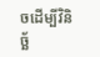ចដើម្បីវិនិច្ឆ័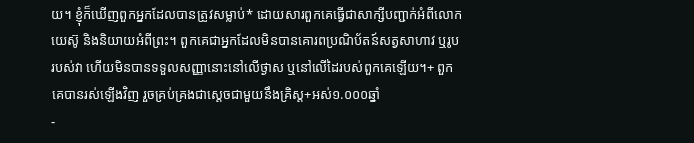យ។ ខ្ញុំក៏ឃើញពួកអ្នកដែលបានត្រូវសម្លាប់* ដោយសារពួកគេធ្វើជាសាក្សីបញ្ជាក់អំពីលោកយេស៊ូ និងនិយាយអំពីព្រះ។ ពួកគេជាអ្នកដែលមិនបានគោរពប្រណិប័តន៍សត្វសាហាវ ឬរូបរបស់វា ហើយមិនបានទទួលសញ្ញានោះនៅលើថ្ងាស ឬនៅលើដៃរបស់ពួកគេឡើយ។+ ពួកគេបានរស់ឡើងវិញ រួចគ្រប់គ្រងជាស្ដេចជាមួយនឹងគ្រិស្ត+អស់១.០០០ឆ្នាំ
-